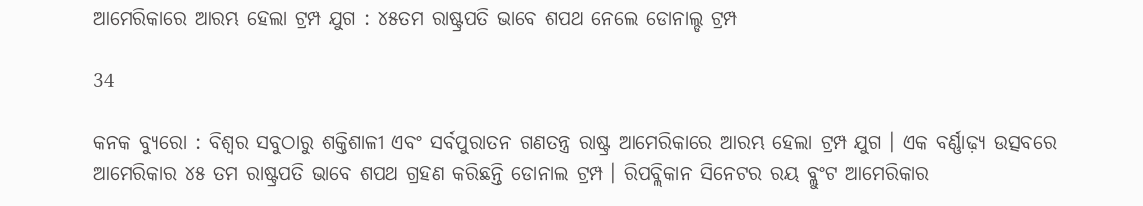ଆମେରିକାରେ ଆରମ୍ଭ ହେଲା ଟ୍ରମ୍ପ ଯୁଗ : ୪୫ତମ ରାଷ୍ଟ୍ରପତି ଭାବେ ଶପଥ ନେଲେ ଡୋନାଲ୍ଡ ଟ୍ରମ୍ପ

34

କନକ ବ୍ୟୁରୋ : ବିଶ୍ୱର ସବୁଠାରୁ ଶକ୍ତିଶାଳୀ ଏବଂ ସର୍ବପୁରାତନ ଗଣତନ୍ତ୍ର ରାଷ୍ଟ୍ର ଆମେରିକାରେ ଆରମ୍ଭ ହେଲା ଟ୍ରମ୍ପ ଯୁଗ । ଏକ ବର୍ଣ୍ଣାଢ଼୍ୟ ଉତ୍ସବରେ ଆମେରିକାର ୪୫ ତମ ରାଷ୍ଟ୍ରପତି ଭାବେ ଶପଥ ଗ୍ରହଣ କରିଛନ୍ତି ଡୋନାଲ ଟ୍ରମ୍ପ । ରିପବ୍ଲିକାନ ସିନେଟର ରୟ ବ୍ଲୁଂଟ ଆମେରିକାର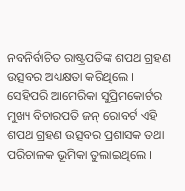ନବନିର୍ବାଚିତ ରାଷ୍ଟ୍ରପତିଙ୍କ ଶପଥ ଗ୍ରହଣ ଉତ୍ସବର ଅଧ୍ୟକ୍ଷତା କରିଥିଲେ । ସେହିପରି ଆମେରିକା ସୁପ୍ରିମକୋର୍ଟର ମୁଖ୍ୟ ବିଚାରପତି ଜନ୍ ରୋବର୍ଟ ଏହି ଶପଥ ଗ୍ରହଣ ଉତ୍ସବର ପ୍ରଶାସକ ତଥା ପରିଚାଳକ ଭୂମିକା ତୁଲାଇଥିଲେ ।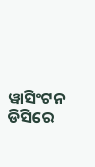ୱାସିଂଟନ ଡିସିରେ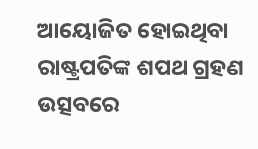ଆୟୋଜିତ ହୋଇଥିବା ରାଷ୍ଟ୍ରପତିଙ୍କ ଶପଥ ଗ୍ରହଣ ଉତ୍ସବରେ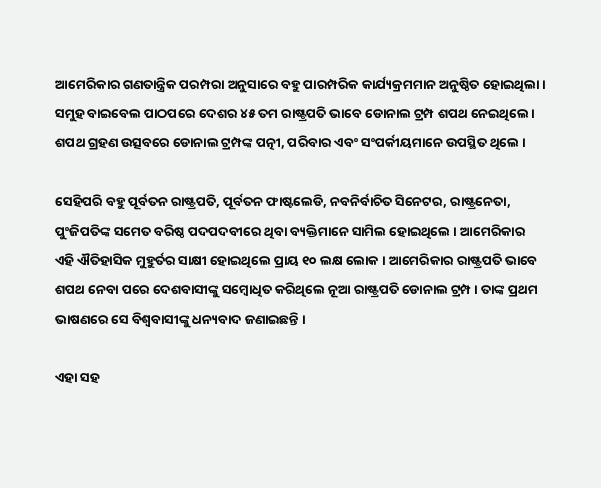ଆମେରିକାର ଗଣତାନ୍ତ୍ରିକ ପରମ୍ପରା ଅନୁସାରେ ବହୁ ପାରମ୍ପରିକ କାର୍ଯ୍ୟକ୍ରମମାନ ଅନୁଷ୍ଠିତ ହୋଇଥିଲା । ସମୁହ ବାଇବେଲ ପାଠପରେ ଦେଶର ୪୫ ତମ ରାଷ୍ଟ୍ରପତି ଭାବେ ଡୋନାଲ ଟ୍ରମ୍ପ ଶପଥ ନେଇଥିଲେ । ଶପଥ ଗ୍ରହଣ ଉତ୍ସବରେ ଡୋନାଲ ଟ୍ରମ୍ପଙ୍କ ପତ୍ନୀ, ପରିବାର ଏବଂ ସଂପର୍କୀୟମାନେ ଉପସ୍ଥିତ ଥିଲେ ।

ସେହିପରି ବହୁ ପୂର୍ବତନ ରାଷ୍ଟ୍ରପତି, ପୂର୍ବତନ ଫାଷ୍ଟଲେଡି, ନବନିର୍ବାଚିତ ସିନେଟର, ରାଷ୍ଟ୍ରନେତା, ପୁଂଜିପତିଙ୍କ ସମେତ ବରିଷ୍ଠ ପଦପଦବୀରେ ଥିବା ବ୍ୟକ୍ତିମାନେ ସାମିଲ ହୋଇଥିଲେ । ଆମେରିକାର ଏହି ଐତିହାସିକ ମୁହୁର୍ତର ସାକ୍ଷୀ ହୋଇଥିଲେ ପ୍ରାୟ ୧୦ ଲକ୍ଷ ଲୋକ । ଆମେରିକାର ରାଷ୍ଟ୍ରପତି ଭାବେ ଶପଥ ନେବା ପରେ ଦେଶବାସୀଙ୍କୁ ସମ୍ବୋଧିତ କରିଥିଲେ ନୂଆ ରାଷ୍ଟ୍ରପତି ଡୋନାଲ ଟ୍ରମ୍ପ । ତାଙ୍କ ପ୍ରଥମ ଭାଷଣରେ ସେ ବିଶ୍ୱବାସୀଙ୍କୁ ଧନ୍ୟବାଦ ଜଣାଇଛନ୍ତି ।

ଏହା ସହ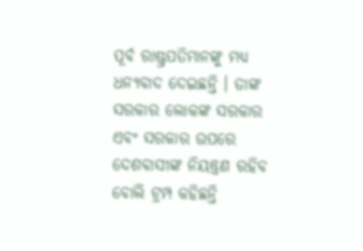ପୂର୍ବ ରାଷ୍ଟ୍ରପତିମାନଙ୍କୁ ମଧ୍ୟ ଧନ୍ୟବାଦ ଦେଇଛନ୍ତି । ତାଙ୍କ ସରକାର ଲୋକଙ୍କ ସରକାର ଏବଂ ସରକାର ଉପରେ ଦେଶବାସୀଙ୍କ ନିୟନ୍ତ୍ରଣ ରହିବ ବୋଲି ଟ୍ରମ୍ପ କହିଛନ୍ତି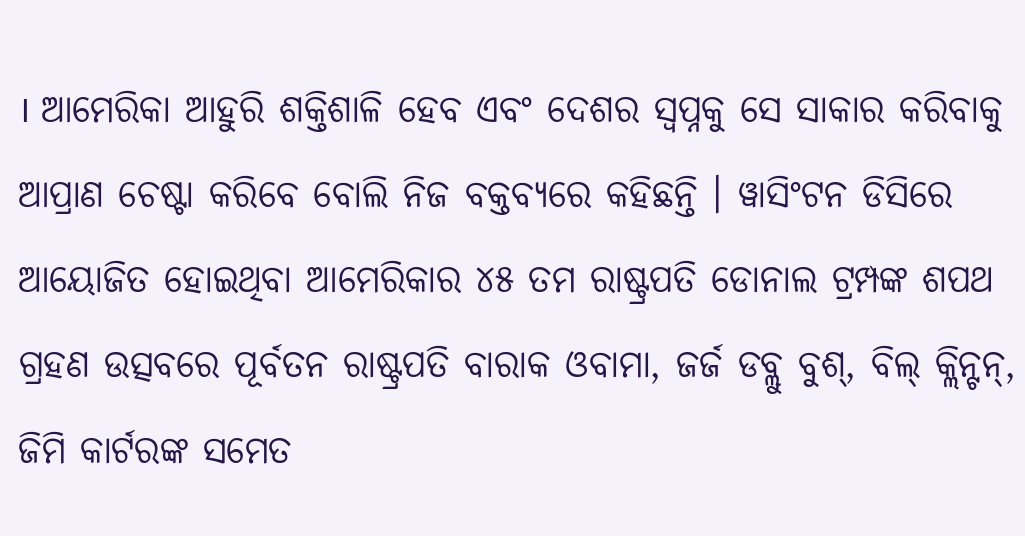। ଆମେରିକା ଆହୁରି ଶକ୍ତିଶାଳି ହେବ ଏବଂ ଦେଶର ସ୍ୱପ୍ନକୁ ସେ ସାକାର କରିବାକୁ ଆପ୍ରାଣ ଚେଷ୍ଟା କରିବେ ବୋଲି ନିଜ ବକ୍ତବ୍ୟରେ କହିଛନ୍ତି । ୱାସିଂଟନ ଡିସିରେ ଆୟୋଜିତ ହୋଇଥିବା ଆମେରିକାର ୪୫ ତମ ରାଷ୍ଟ୍ରପତି ଡୋନାଲ ଟ୍ରମ୍ପଙ୍କ ଶପଥ ଗ୍ରହଣ ଉତ୍ସବରେ ପୂର୍ବତନ ରାଷ୍ଟ୍ରପତି ବାରାକ ଓବାମା, ଜର୍ଜ ଡବ୍ଲୁ ବୁଶ୍, ବିଲ୍ କ୍ଲିନ୍ଟନ୍, ଜିମି କାର୍ଟରଙ୍କ ସମେତ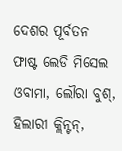ଦେଶର ପୂର୍ବତନ ଫାଷ୍ଟ ଲେଡି ମିସେଲ ଓବାମା, ଲୌରା ବୁଶ୍, ହିଲାରୀ କ୍ଲିନ୍ଟନ୍,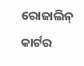ରୋଜାଲିନ୍ କାର୍ଟର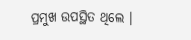ପ୍ରମୁଖ ଉପସ୍ଥିତ ଥିଲେ ।